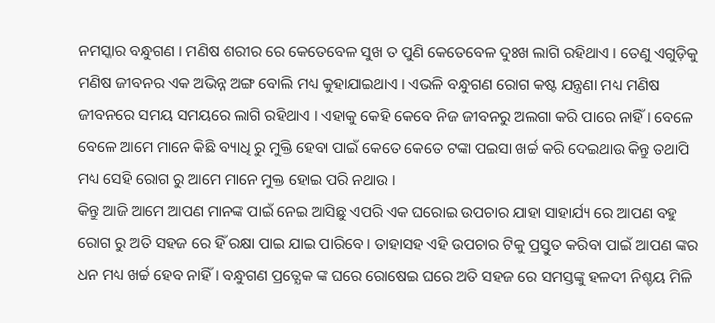ନମସ୍କାର ବନ୍ଧୁଗଣ । ମଣିଷ ଶରୀର ରେ କେତେବେଳ ସୁଖ ତ ପୁଣି କେତେବେଳ ଦୁଃଖ ଲାଗି ରହିଥାଏ । ତେଣୁ ଏଗୁଡ଼ିକୁ ମଣିଷ ଜୀବନର ଏକ ଅଭିନ୍ନ ଅଙ୍ଗ ବୋଲି ମଧ୍ୟ କୁହାଯାଇଥାଏ । ଏଭଳି ବନ୍ଧୁଗଣ ରୋଗ କଷ୍ଟ ଯନ୍ତ୍ରଣା ମଧ୍ୟ ମଣିଷ ଜୀବନରେ ସମୟ ସମୟରେ ଲାଗି ରହିଥାଏ । ଏହାକୁ କେହି କେବେ ନିଜ ଜୀବନରୁ ଅଲଗା କରି ପାରେ ନାହିଁ । ବେଳେ ବେଳେ ଆମେ ମାନେ କିଛି ବ୍ୟାଧି ରୁ ମୁକ୍ତି ହେବା ପାଇଁ କେତେ କେତେ ଟଙ୍କା ପଇସା ଖର୍ଚ୍ଚ କରି ଦେଇଥାଉ କିନ୍ତୁ ତଥାପି ମଧ୍ୟ ସେହି ରୋଗ ରୁ ଆମେ ମାନେ ମୁକ୍ତ ହୋଇ ପରି ନଥାଉ ।
କିନ୍ତୁ ଆଜି ଆମେ ଆପଣ ମାନଙ୍କ ପାଇଁ ନେଇ ଆସିଛୁ ଏପରି ଏକ ଘରୋଇ ଉପଚାର ଯାହା ସାହାର୍ଯ୍ୟ ରେ ଆପଣ ବହୁ ରୋଗ ରୁ ଅତି ସହଜ ରେ ହିଁ ରକ୍ଷା ପାଇ ଯାଇ ପାରିବେ । ତାହାସହ ଏହି ଉପଚାର ଟିକୁ ପ୍ରସ୍ତୁତ କରିବା ପାଇଁ ଆପଣ ଙ୍କର ଧନ ମଧ୍ୟ ଖର୍ଚ୍ଚ ହେବ ନାହିଁ । ବନ୍ଧୁଗଣ ପ୍ରତ୍ଯେକ ଙ୍କ ଘରେ ରୋଷେଇ ଘରେ ଅତି ସହଜ ରେ ସମସ୍ତଙ୍କୁ ହଳଦୀ ନିଶ୍ଚୟ ମିଳି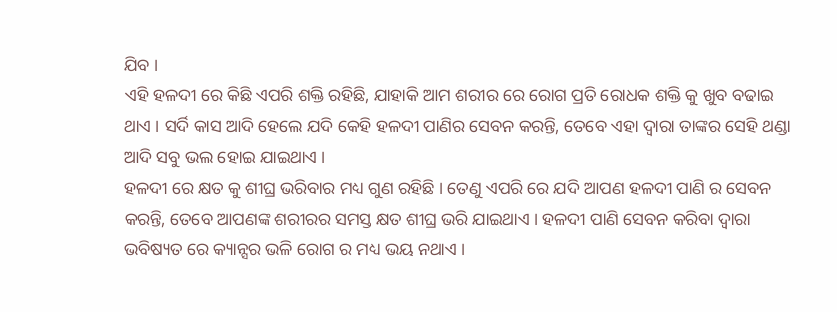ଯିବ ।
ଏହି ହଳଦୀ ରେ କିଛି ଏପରି ଶକ୍ତି ରହିଛି, ଯାହାକି ଆମ ଶରୀର ରେ ରୋଗ ପ୍ରତି ରୋଧକ ଶକ୍ତି କୁ ଖୁବ ବଢାଇ ଥାଏ । ସର୍ଦି କାସ ଆଦି ହେଲେ ଯଦି କେହି ହଳଦୀ ପାଣିର ସେବନ କରନ୍ତି, ତେବେ ଏହା ଦ୍ଵାରା ତାଙ୍କର ସେହି ଥଣ୍ଡା ଆଦି ସବୁ ଭଲ ହୋଇ ଯାଇଥାଏ ।
ହଳଦୀ ରେ କ୍ଷତ କୁ ଶୀଘ୍ର ଭରିବାର ମଧ୍ୟ ଗୁଣ ରହିଛି । ତେଣୁ ଏପରି ରେ ଯଦି ଆପଣ ହଳଦୀ ପାଣି ର ସେବନ କରନ୍ତି, ତେବେ ଆପଣଙ୍କ ଶରୀରର ସମସ୍ତ କ୍ଷତ ଶୀଘ୍ର ଭରି ଯାଇଥାଏ । ହଳଦୀ ପାଣି ସେବନ କରିବା ଦ୍ଵାରା ଭବିଷ୍ୟତ ରେ କ୍ୟାନ୍ସର ଭଳି ରୋଗ ର ମଧ୍ୟ ଭୟ ନଥାଏ ।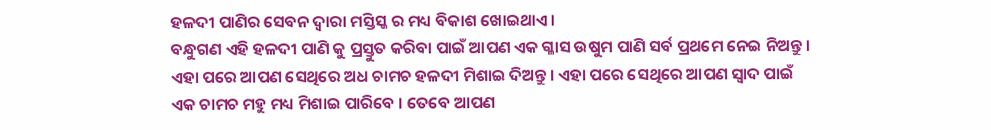ହଳଦୀ ପାଣିର ସେବନ ଦ୍ଵାରା ମସ୍ତିସ୍କ ର ମଧ୍ୟ ବିକାଶ ଖୋଇଥାଏ ।
ବନ୍ଧୁଗଣ ଏହି ହଳଦୀ ପାଣି କୁ ପ୍ରସ୍ତୁତ କରିବା ପାଇଁ ଆପଣ ଏକ ଗ୍ଳାସ ଉଷୁମ ପାଣି ସର୍ବ ପ୍ରଥମେ ନେଇ ନିଅନ୍ତୁ । ଏହା ପରେ ଆପଣ ସେଥିରେ ଅଧ ଚାମଚ ହଳଦୀ ମିଶାଇ ଦିଅନ୍ତୁ । ଏହା ପରେ ସେଥିରେ ଆପଣ ସ୍ଵାଦ ପାଇଁ ଏକ ଚାମଚ ମହୁ ମଧ୍ୟ ମିଶାଇ ପାରିବେ । ତେବେ ଆପଣ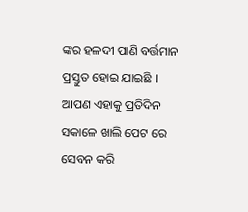ଙ୍କର ହଳଦୀ ପାଣି ବର୍ତ୍ତମାନ ପ୍ରସ୍ତୁତ ହୋଇ ଯାଇଛି । ଆପଣ ଏହାକୁ ପ୍ରତିଦିନ ସକାଳେ ଖାଲି ପେଟ ରେ ସେବନ କରି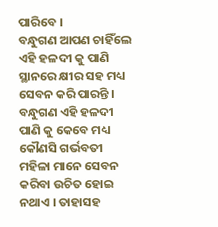ପାରିବେ ।
ବନ୍ଧୁଗଣ ଆପଣ ଚାହିଁଲେ ଏହି ହଳଦୀ କୁ ପାଣି ସ୍ଥାନରେ କ୍ଷୀର ସହ ମଧ୍ୟ ସେବନ କରି ପାରନ୍ତି । ବନ୍ଧୁଗଣ ଏହି ହଳଦୀ ପାଣି କୁ କେବେ ମଧ୍ୟ କୌଣସି ଗର୍ଭବତୀ ମହିଳା ମାନେ ସେବନ କରିବା ଉଚିତ ହୋଇ ନଥାଏ । ତାହାସହ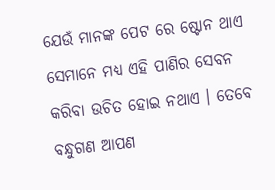ଯେଉଁ ମାନଙ୍କ ପେଟ ରେ ଷ୍ଟୋନ ଥାଏ ସେମାନେ ମଧ୍ୟ ଏହି ପାଣିର ସେବନ କରିବା ଉଚିତ ହୋଇ ନଥାଏ । ତେବେ ବନ୍ଧୁଗଣ ଆପଣ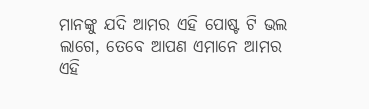ମାନଙ୍କୁ ଯଦି ଆମର ଏହି ପୋଷ୍ଟ ଟି ଭଲ ଲାଗେ, ତେବେ ଆପଣ ଏମାନେ ଆମର ଏହି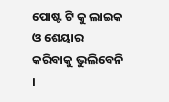ପୋଷ୍ଟ ଟି କୁ ଲାଇକ ଓ ଶେୟାର କରିବାକୁ ଭୁଲିବେନି ।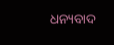ଧନ୍ୟବାଦ